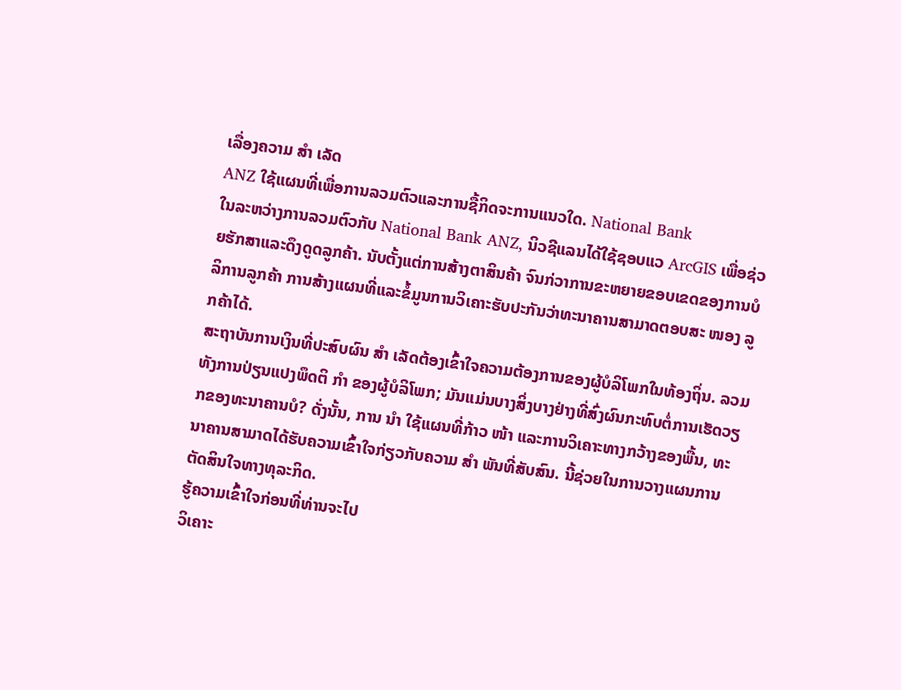ເລື່ອງຄວາມ ສຳ ເລັດ
ANZ ໃຊ້ແຜນທີ່ເພື່ອການລວມຕົວແລະການຊື້ກິດຈະການແນວໃດ. National Bank
ໃນລະຫວ່າງການລວມຕົວກັບ National Bank ANZ, ນິວຊີແລນໄດ້ໃຊ້ຊອບແວ ArcGIS ເພື່ອຊ່ວຍຮັກສາແລະດຶງດູດລູກຄ້າ. ນັບຕັ້ງແຕ່ການສ້າງຕາສິນຄ້າ ຈົນກ່ວາການຂະຫຍາຍຂອບເຂດຂອງການບໍລິການລູກຄ້າ ການສ້າງແຜນທີ່ແລະຂໍ້ມູນການວິເຄາະຮັບປະກັນວ່າທະນາຄານສາມາດຕອບສະ ໜອງ ລູກຄ້າໄດ້.
ສະຖາບັນການເງິນທີ່ປະສົບຜົນ ສຳ ເລັດຕ້ອງເຂົ້າໃຈຄວາມຕ້ອງການຂອງຜູ້ບໍລິໂພກໃນທ້ອງຖິ່ນ. ລວມທັງການປ່ຽນແປງພຶດຕິ ກຳ ຂອງຜູ້ບໍລິໂພກ; ມັນແມ່ນບາງສິ່ງບາງຢ່າງທີ່ສົ່ງຜົນກະທົບຕໍ່ການເຮັດວຽກຂອງທະນາຄານບໍ? ດັ່ງນັ້ນ, ການ ນຳ ໃຊ້ແຜນທີ່ກ້າວ ໜ້າ ແລະການວິເຄາະທາງກວ້າງຂອງພື້ນ, ທະນາຄານສາມາດໄດ້ຮັບຄວາມເຂົ້າໃຈກ່ຽວກັບຄວາມ ສຳ ພັນທີ່ສັບສົນ. ນີ້ຊ່ວຍໃນການວາງແຜນການຕັດສິນໃຈທາງທຸລະກິດ.
ຮູ້ຄວາມເຂົ້າໃຈກ່ອນທີ່ທ່ານຈະໄປ
ວິເຄາະ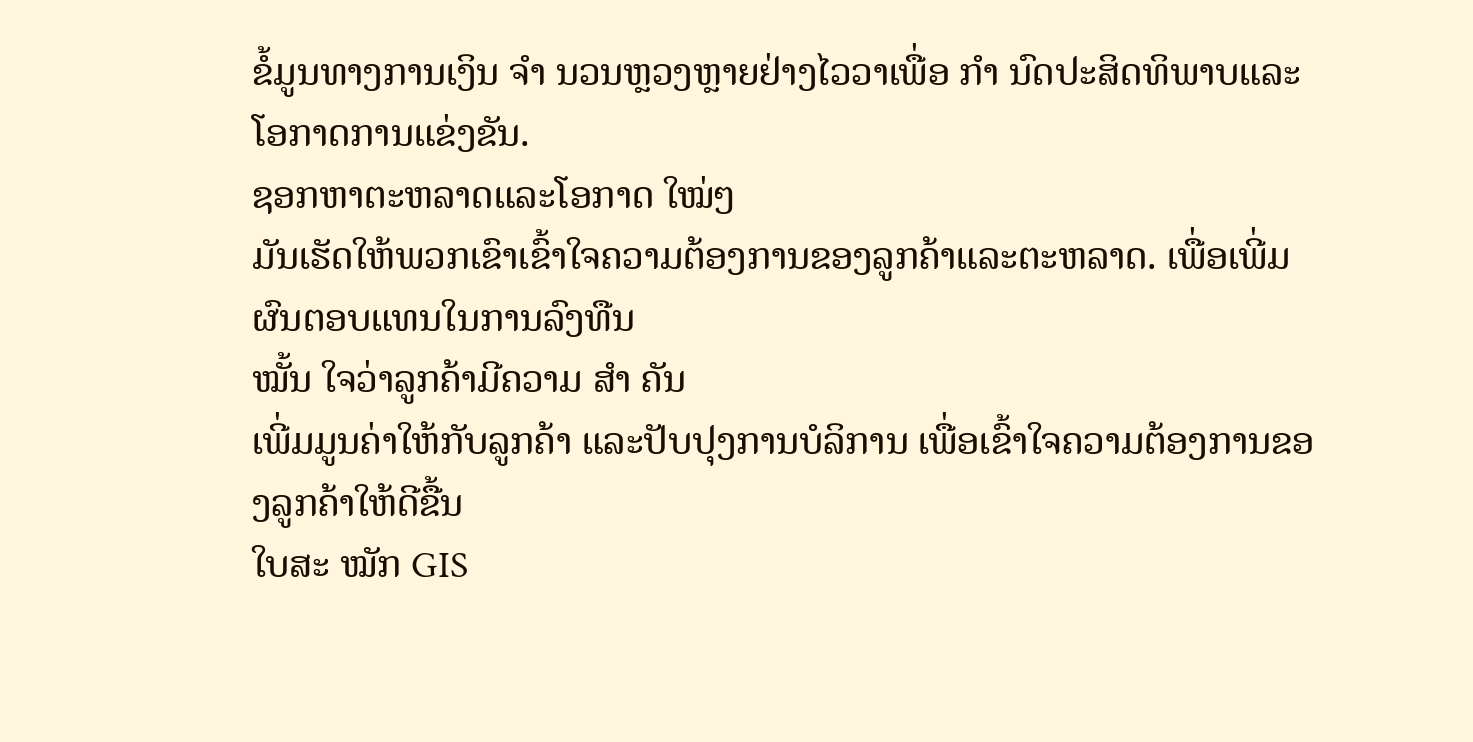ຂໍ້ມູນທາງການເງິນ ຈຳ ນວນຫຼວງຫຼາຍຢ່າງໄວວາເພື່ອ ກຳ ນົດປະສິດທິພາບແລະໂອກາດການແຂ່ງຂັນ.
ຊອກຫາຕະຫລາດແລະໂອກາດ ໃໝ່ໆ
ມັນເຮັດໃຫ້ພວກເຂົາເຂົ້າໃຈຄວາມຕ້ອງການຂອງລູກຄ້າແລະຕະຫລາດ. ເພື່ອເພີ່ມຜົນຕອບແທນໃນການລົງທືນ
ໝັ້ນ ໃຈວ່າລູກຄ້າມີຄວາມ ສຳ ຄັນ
ເພີ່ມມູນຄ່າໃຫ້ກັບລູກຄ້າ ແລະປັບປຸງການບໍລິການ ເພື່ອເຂົ້າໃຈຄວາມຕ້ອງການຂອງລູກຄ້າໃຫ້ດີຂື້ນ
ໃບສະ ໝັກ GIS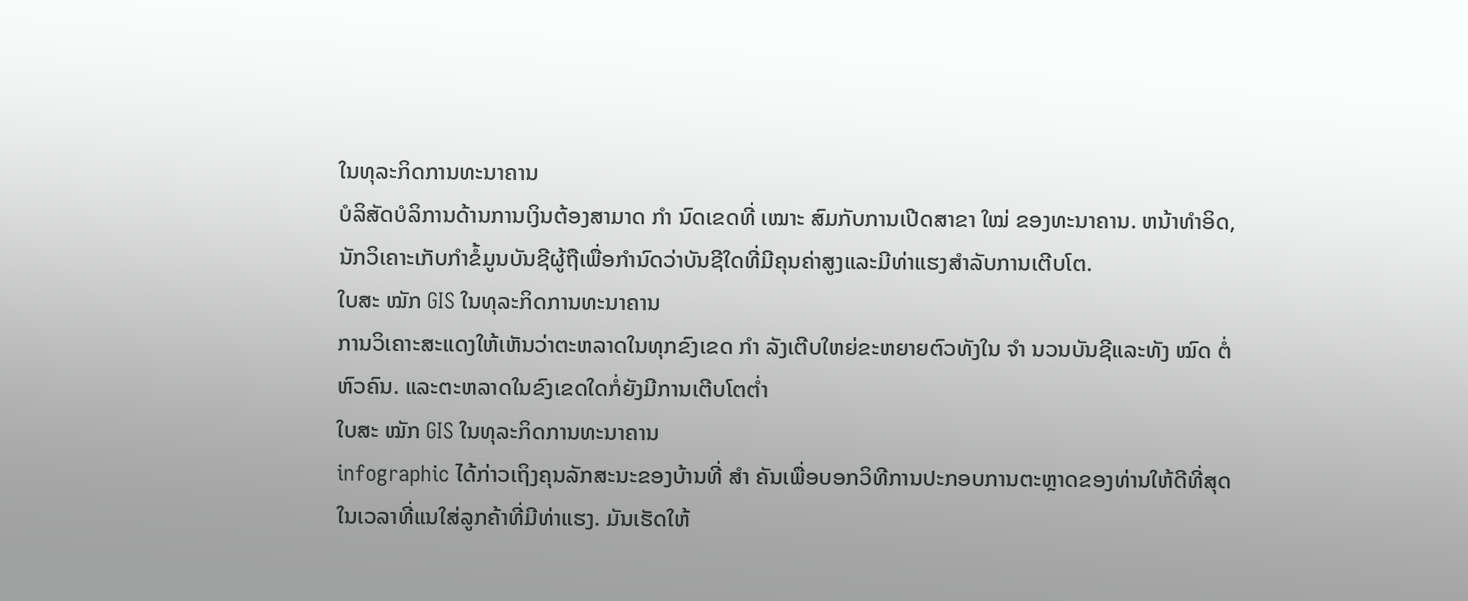ໃນທຸລະກິດການທະນາຄານ
ບໍລິສັດບໍລິການດ້ານການເງິນຕ້ອງສາມາດ ກຳ ນົດເຂດທີ່ ເໝາະ ສົມກັບການເປີດສາຂາ ໃໝ່ ຂອງທະນາຄານ. ຫນ້າທໍາອິດ, ນັກວິເຄາະເກັບກໍາຂໍ້ມູນບັນຊີຜູ້ຖືເພື່ອກໍານົດວ່າບັນຊີໃດທີ່ມີຄຸນຄ່າສູງແລະມີທ່າແຮງສໍາລັບການເຕີບໂຕ.
ໃບສະ ໝັກ GIS ໃນທຸລະກິດການທະນາຄານ
ການວິເຄາະສະແດງໃຫ້ເຫັນວ່າຕະຫລາດໃນທຸກຂົງເຂດ ກຳ ລັງເຕີບໃຫຍ່ຂະຫຍາຍຕົວທັງໃນ ຈຳ ນວນບັນຊີແລະທັງ ໝົດ ຕໍ່ຫົວຄົນ. ແລະຕະຫລາດໃນຂົງເຂດໃດກໍ່ຍັງມີການເຕີບໂຕຕໍ່າ
ໃບສະ ໝັກ GIS ໃນທຸລະກິດການທະນາຄານ
infographic ໄດ້ກ່າວເຖິງຄຸນລັກສະນະຂອງບ້ານທີ່ ສຳ ຄັນເພື່ອບອກວິທີການປະກອບການຕະຫຼາດຂອງທ່ານໃຫ້ດີທີ່ສຸດໃນເວລາທີ່ແນໃສ່ລູກຄ້າທີ່ມີທ່າແຮງ. ມັນເຮັດໃຫ້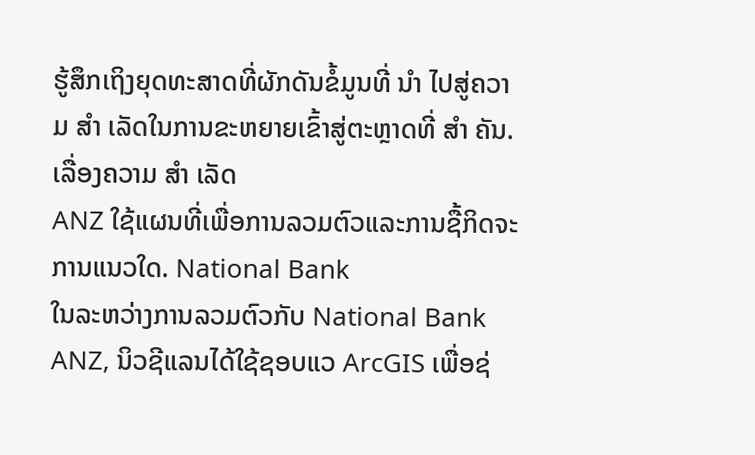ຮູ້ສຶກເຖິງຍຸດທະສາດທີ່ຜັກດັນຂໍ້ມູນທີ່ ນຳ ໄປສູ່ຄວາມ ສຳ ເລັດໃນການຂະຫຍາຍເຂົ້າສູ່ຕະຫຼາດທີ່ ສຳ ຄັນ.
ເລື່ອງຄວາມ ສຳ ເລັດ
ANZ ໃຊ້ແຜນທີ່ເພື່ອການລວມຕົວແລະການຊື້ກິດຈະການແນວໃດ. National Bank
ໃນລະຫວ່າງການລວມຕົວກັບ National Bank ANZ, ນິວຊີແລນໄດ້ໃຊ້ຊອບແວ ArcGIS ເພື່ອຊ່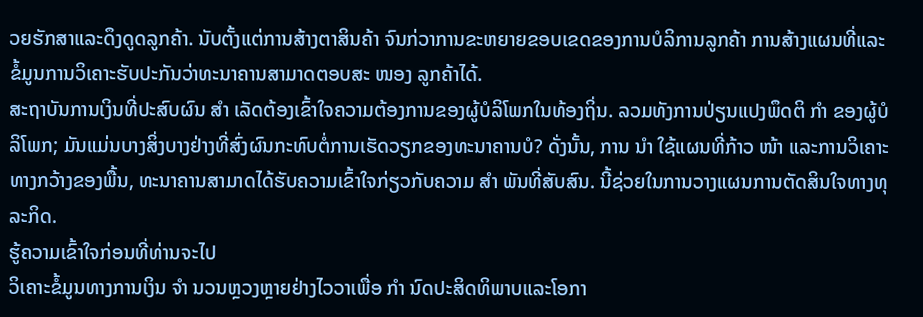ວຍຮັກສາແລະດຶງດູດລູກຄ້າ. ນັບຕັ້ງແຕ່ການສ້າງຕາສິນຄ້າ ຈົນກ່ວາການຂະຫຍາຍຂອບເຂດຂອງການບໍລິການລູກຄ້າ ການສ້າງແຜນທີ່ແລະຂໍ້ມູນການວິເຄາະຮັບປະກັນວ່າທະນາຄານສາມາດຕອບສະ ໜອງ ລູກຄ້າໄດ້.
ສະຖາບັນການເງິນທີ່ປະສົບຜົນ ສຳ ເລັດຕ້ອງເຂົ້າໃຈຄວາມຕ້ອງການຂອງຜູ້ບໍລິໂພກໃນທ້ອງຖິ່ນ. ລວມທັງການປ່ຽນແປງພຶດຕິ ກຳ ຂອງຜູ້ບໍລິໂພກ; ມັນແມ່ນບາງສິ່ງບາງຢ່າງທີ່ສົ່ງຜົນກະທົບຕໍ່ການເຮັດວຽກຂອງທະນາຄານບໍ? ດັ່ງນັ້ນ, ການ ນຳ ໃຊ້ແຜນທີ່ກ້າວ ໜ້າ ແລະການວິເຄາະທາງກວ້າງຂອງພື້ນ, ທະນາຄານສາມາດໄດ້ຮັບຄວາມເຂົ້າໃຈກ່ຽວກັບຄວາມ ສຳ ພັນທີ່ສັບສົນ. ນີ້ຊ່ວຍໃນການວາງແຜນການຕັດສິນໃຈທາງທຸລະກິດ.
ຮູ້ຄວາມເຂົ້າໃຈກ່ອນທີ່ທ່ານຈະໄປ
ວິເຄາະຂໍ້ມູນທາງການເງິນ ຈຳ ນວນຫຼວງຫຼາຍຢ່າງໄວວາເພື່ອ ກຳ ນົດປະສິດທິພາບແລະໂອກາ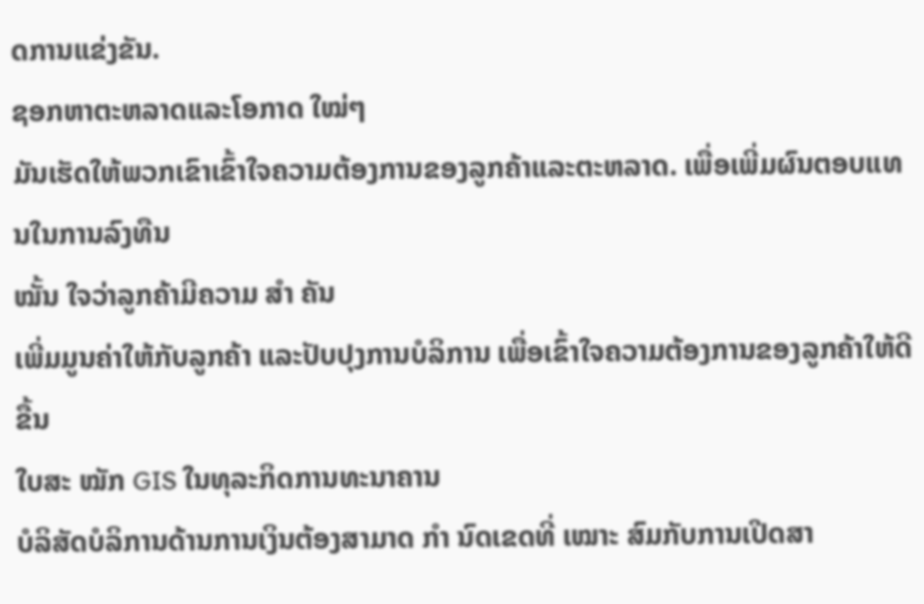ດການແຂ່ງຂັນ.
ຊອກຫາຕະຫລາດແລະໂອກາດ ໃໝ່ໆ
ມັນເຮັດໃຫ້ພວກເຂົາເຂົ້າໃຈຄວາມຕ້ອງການຂອງລູກຄ້າແລະຕະຫລາດ. ເພື່ອເພີ່ມຜົນຕອບແທນໃນການລົງທືນ
ໝັ້ນ ໃຈວ່າລູກຄ້າມີຄວາມ ສຳ ຄັນ
ເພີ່ມມູນຄ່າໃຫ້ກັບລູກຄ້າ ແລະປັບປຸງການບໍລິການ ເພື່ອເຂົ້າໃຈຄວາມຕ້ອງການຂອງລູກຄ້າໃຫ້ດີຂື້ນ
ໃບສະ ໝັກ GIS ໃນທຸລະກິດການທະນາຄານ
ບໍລິສັດບໍລິການດ້ານການເງິນຕ້ອງສາມາດ ກຳ ນົດເຂດທີ່ ເໝາະ ສົມກັບການເປີດສາ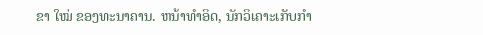ຂາ ໃໝ່ ຂອງທະນາຄານ. ຫນ້າທໍາອິດ, ນັກວິເຄາະເກັບກໍາ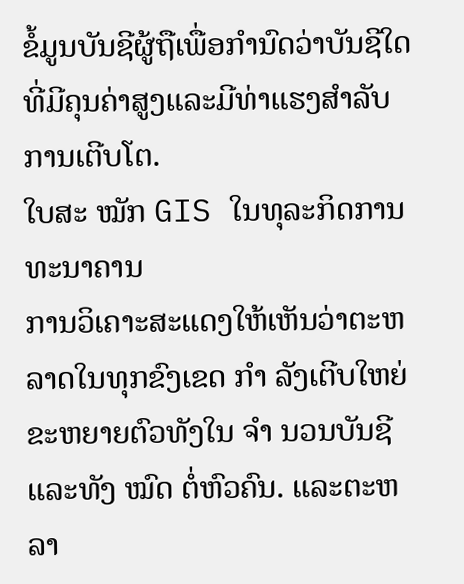ຂໍ້ມູນບັນຊີຜູ້ຖືເພື່ອກໍານົດວ່າບັນຊີໃດທີ່ມີຄຸນຄ່າສູງແລະມີທ່າແຮງສໍາລັບການເຕີບໂຕ.
ໃບສະ ໝັກ GIS ໃນທຸລະກິດການທະນາຄານ
ການວິເຄາະສະແດງໃຫ້ເຫັນວ່າຕະຫລາດໃນທຸກຂົງເຂດ ກຳ ລັງເຕີບໃຫຍ່ຂະຫຍາຍຕົວທັງໃນ ຈຳ ນວນບັນຊີແລະທັງ ໝົດ ຕໍ່ຫົວຄົນ. ແລະຕະຫລາ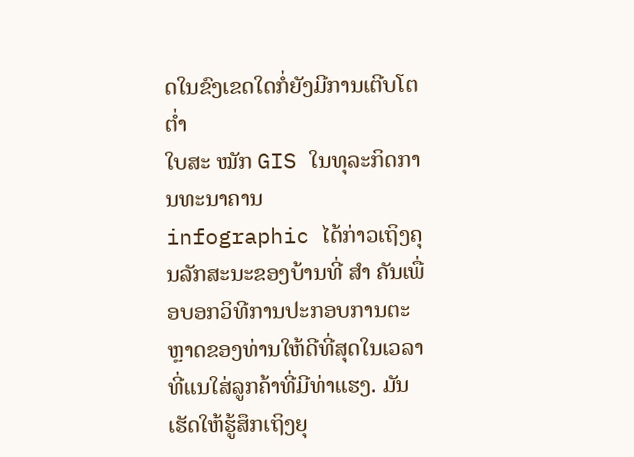ດໃນຂົງເຂດໃດກໍ່ຍັງມີການເຕີບໂຕຕໍ່າ
ໃບສະ ໝັກ GIS ໃນທຸລະກິດການທະນາຄານ
infographic ໄດ້ກ່າວເຖິງຄຸນລັກສະນະຂອງບ້ານທີ່ ສຳ ຄັນເພື່ອບອກວິທີການປະກອບການຕະຫຼາດຂອງທ່ານໃຫ້ດີທີ່ສຸດໃນເວລາທີ່ແນໃສ່ລູກຄ້າທີ່ມີທ່າແຮງ. ມັນເຮັດໃຫ້ຮູ້ສຶກເຖິງຍຸ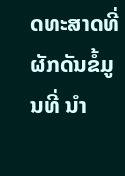ດທະສາດທີ່ຜັກດັນຂໍ້ມູນທີ່ ນຳ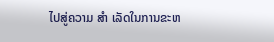ໄປສູ່ຄວາມ ສຳ ເລັດໃນການຂະຫ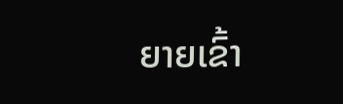ຍາຍເຂົ້າ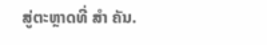ສູ່ຕະຫຼາດທີ່ ສຳ ຄັນ.